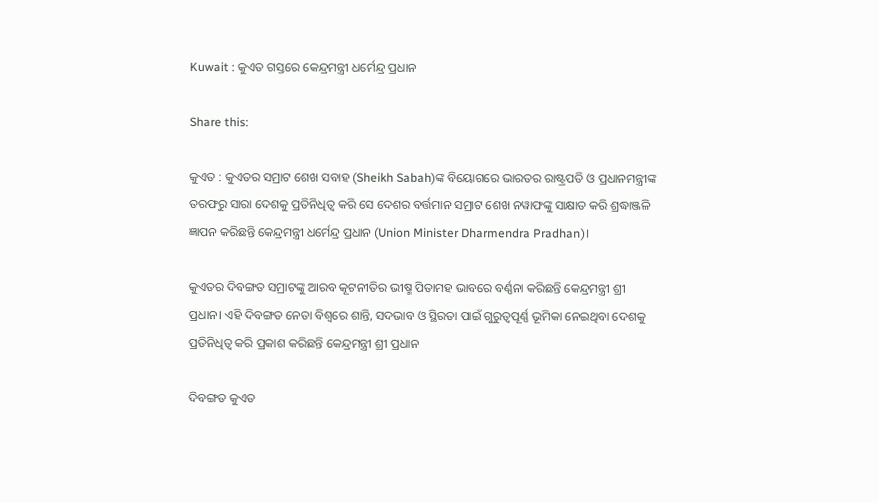Kuwait : କୁଏତ ଗସ୍ତରେ କେନ୍ଦ୍ରମନ୍ତ୍ରୀ ଧର୍ମେନ୍ଦ୍ର ପ୍ରଧାନ

Share this:

କୁଏତ : କୁଏତର ସମ୍ରାଟ ଶେଖ ସବାହ (Sheikh Sabah)ଙ୍କ ବିୟୋଗରେ ଭାରତର ରାଷ୍ଟ୍ରପତି ଓ ପ୍ରଧାନମନ୍ତ୍ରୀଙ୍କ ତରଫରୁ ସାରା ଦେଶକୁ ପ୍ରତିନିଧିତ୍ଵ କରି ସେ ଦେଶର ବର୍ତ୍ତମାନ ସମ୍ରାଟ ଶେଖ ନୱାଫଙ୍କୁ ସାକ୍ଷାତ କରି ଶ୍ରଦ୍ଧାଞ୍ଜଳି ଜ୍ଞାପନ କରିଛନ୍ତି କେନ୍ଦ୍ରମନ୍ତ୍ରୀ ଧର୍ମେନ୍ଦ୍ର ପ୍ରଧାନ (Union Minister Dharmendra Pradhan)।

କୁଏତର ଦିବଙ୍ଗତ ସମ୍ରାଟଙ୍କୁ ଆରବ କୂଟନୀତିର ଭୀଷ୍ମ ପିତାମହ ଭାବରେ ବର୍ଣ୍ଣନା କରିଛନ୍ତି କେନ୍ଦ୍ରମନ୍ତ୍ରୀ ଶ୍ରୀ ପ୍ରଧାନ। ଏହି ଦିବଙ୍ଗତ ନେତା ବିଶ୍ଵରେ ଶାନ୍ତି, ସଦଭାବ ଓ ସ୍ଥିରତା ପାଇଁ ଗୁରୁତ୍ୱପୂର୍ଣ୍ଣ ଭୂମିକା ନେଇଥିବା ଦେଶକୁ ପ୍ରତିନିଧିତ୍ଵ କରି ପ୍ରକାଶ କରିଛନ୍ତି କେନ୍ଦ୍ରମନ୍ତ୍ରୀ ଶ୍ରୀ ପ୍ରଧାନ

ଦିବଙ୍ଗତ କୁଏତ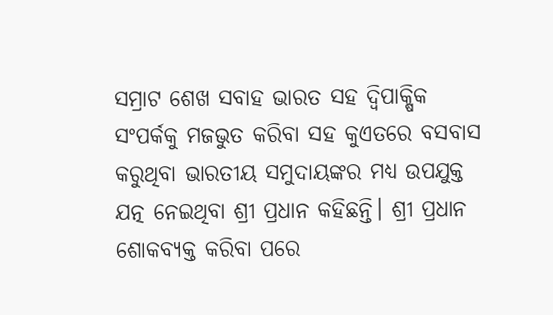ସମ୍ରାଟ ଶେଖ ସବାହ ଭାରତ ସହ ଦ୍ଵିପାକ୍ଷିକ ସଂପର୍କକୁ ମଜଭୁତ କରିବା ସହ କୁଏତରେ ବସବାସ କରୁଥିବା ଭାରତୀୟ ସମୁଦାୟଙ୍କର ମଧ୍ୟ ଉପଯୁକ୍ତ ଯତ୍ନ ନେଇଥିବା ଶ୍ରୀ ପ୍ରଧାନ କହିଛନ୍ତି। ଶ୍ରୀ ପ୍ରଧାନ ଶୋକବ୍ୟକ୍ତ କରିବା ପରେ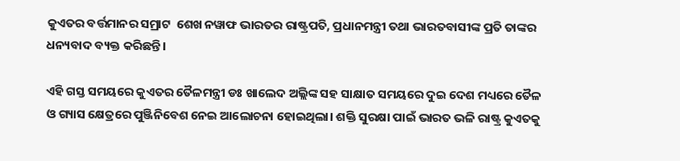କୁଏତର ବର୍ତ୍ତମାନର ସମ୍ରାଟ  ଶେଖ ନୱାଫ ଭାରତର ରାଷ୍ଟ୍ରପତି, ପ୍ରଧାନମନ୍ତ୍ରୀ ତଥା ଭାରତବାସୀଙ୍କ ପ୍ରତି ତାଙ୍କର ଧନ୍ୟବାଦ ବ୍ୟକ୍ତ କରିଛନ୍ତି।

ଏହି ଗସ୍ତ ସମୟରେ କୁଏତର ତୈଳମନ୍ତ୍ରୀ ଡଃ ଖାଲେଦ ଅଲ୍ଲିଙ୍କ ସହ ସାକ୍ଷାତ ସମୟରେ ଦୁଇ ଦେଶ ମଧ୍ୟରେ ତୈଳ ଓ ଗ୍ୟାସ କ୍ଷେତ୍ରରେ ପୁଞ୍ଜିନିବେଶ ନେଇ ଆଲୋଚନା ହୋଇଥିଲା। ଶକ୍ତି ସୁରକ୍ଷା ପାଇଁ ଭାରତ ଭଳି ରାଷ୍ଟ୍ର କୁଏତକୁ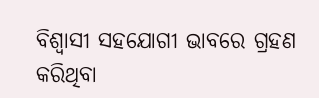ବିଶ୍ଵାସୀ ସହଯୋଗୀ ଭାବରେ ଗ୍ରହଣ କରିଥିବା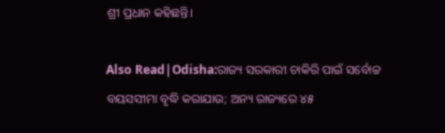ଶ୍ରୀ ପ୍ରଧାନ କହିଛନ୍ତି।

Also Read|Odisha:ରାଜ୍ୟ ସରକାରୀ ଚାକିରି ପାଇଁ ସର୍ବୋଚ୍ଚ ବୟସସୀମା ବୃଦ୍ଧି କରାଯାଉ; ଅନ୍ୟ ରାଜ୍ୟରେ ୪୫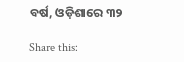ବର୍ଷ, ଓଡ଼ିଶାରେ ୩୨

Share this: